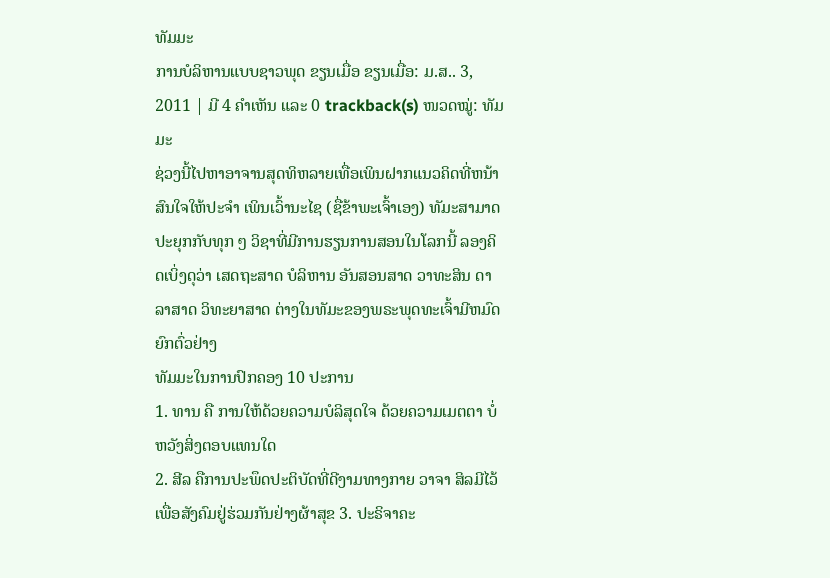ທັມມະ
ການບໍລິຫານແບບຊາວພຸດ ຂຽນເມື່ອ ຂຽນເມື່ອ: ມ.ສ.. 3, 2011 | ມີ 4 ຄຳເຫັນ ແລະ 0 trackback(s) ໜວດໝູ່: ທັມມະ
ຊ່ວງນີ້ໄປຫາອາຈານສຸດທິຫລາຍເທື່ອເພິນຝາກແນວຄິດທີ່ຫນ້າສົນໃຈໃຫ້ປະຈຳ ເພິນເວົ້ານະໄຊ (ຊື່ຂ້າພະເຈົ້າເອງ) ທັມະສາມາດປະຍຸກກັບທຸກ ໆ ວິຊາທີ່ມີການຮຽນການສອນໃນໂລກນີ້ ລອງຄິດເບິ່ງດຸວ່າ ເສດຖະສາດ ບໍລິຫານ ອັນສອນສາດ ວາທະສິນ ດາລາສາດ ວິທະຍາສາດ ຕ່າງໃນທັມະຂອງພຣະພຸດທະເຈົ້າມີຫມົດ ຍົກຕົ່ວຢ່າງ
ທັມມະໃນການປົກຄອງ 10 ປະການ
1. ທານ ຄື ການໃຫ້ດ້ວຍຄວາມບໍລິສຸດໃຈ ດ້ວຍຄວາມເມຕຕາ ບໍ່ຫວັງສິ່ງຕອບແທນໃດ
2. ສີລ ຄືການປະພຶດປະຕິບັດທີ່ດີງາມທາງກາຍ ວາຈາ ສິລມີໄວ້ເພື່ອສັງຄົມຢູ່ຮ່ວມກັນຢ່າງຜ້າສຸຂ 3. ປະຣິຈາຄະ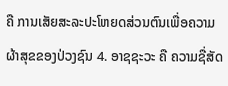ຄື ການເສັຍສະລະປະໂຫຍດສ່ວນຕົນເພື່ອຄວາມຜ້າສຸຂຂອງປ່ວງຊົນ 4. ອາຊຊະວະ ຄື ຄວາມຊື່ສັດ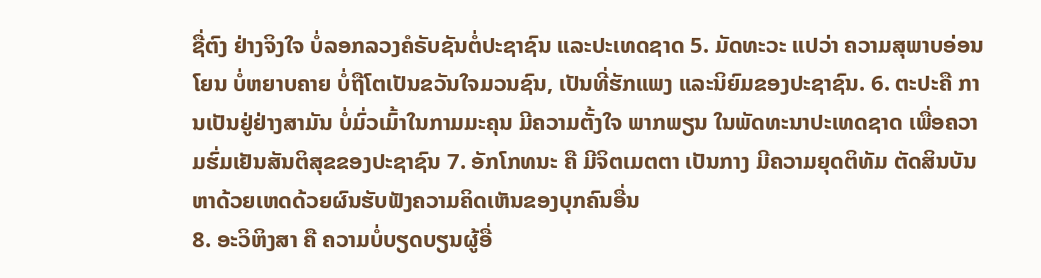ຊື່ຕົງ ຢ່າງຈິງໃຈ ບໍ່ລອກລວງຄໍຣັບຊັນຕໍ່ປະຊາຊົນ ແລະປະເທດຊາດ 5. ມັດທະວະ ແປວ່າ ຄວາມສຸພາບອ່ອນໂຍນ ບໍ່ຫຍາບຄາຍ ບໍ່ຖືໂຕເປັນຂວັນໃຈມວນຊົນ, ເປັນທີ່ຮັກແພງ ແລະນິຍົມຂອງປະຊາຊົນ. 6. ຕະປະຄື ການເປັນຢູ່ຢ່າງສາມັນ ບໍ່ມົ່ວເມົ້າໃນກາມມະຄຸນ ມີຄວາມຕັ້ງໃຈ ພາກພຽນ ໃນພັດທະນາປະເທດຊາດ ເພື່ອຄວາມຮົ່ມເຢັນສັນຕິສຸຂຂອງປະຊາຊົນ 7. ອັກໂກທນະ ຄື ມີຈິຕເມຕຕາ ເປັນກາງ ມີຄວາມຍຸດຕິທັມ ຕັດສິນບັນຫາດ້ວຍເຫດດ້ວຍຜົນຮັບຟັງຄວາມຄິດເຫັນຂອງບຸກຄົນອື່ນ
8. ອະວິຫິງສາ ຄື ຄວາມບໍ່ບຽດບຽນຜູ້ອື່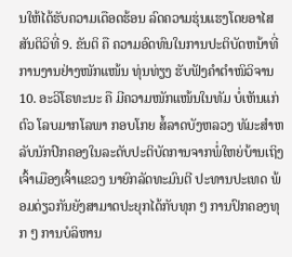ນໃຫ້ໄດ້ຮັບຄວາມເດືອດຮ້ອນ ລົດຄວາມຮຸ່ນແຮງໂດຍອາໄສສັນຕິວິທີ່ 9. ຂັນຕິ ຄື ຄວາມອົດທົນໃນການປະຕິບັດຫນ້າທີ່ການງານຢ່າງໜັກແໜ້ນ ທຸ່ນທ່ຽງ ຮັບຟັງຄຳຕຳໜິວິຈານ 10. ອະວິໂຣທະນະ ຄື ມີຄວາມໜັກແໜ້ນໃນທັມ ບໍ່ເຫັນແກ່ຕົວ ໂລບມາກໂລພາ ກອບໂກຍ ສໍ້ລາດບັງຫລວງ ທັມະສຳຫລັບນັກປົກຄອງໃນລະດັບປະຕິບັດການຈາກພໍ່ໃຫຍ່ບ້ານເຖິງເຈົ້າເມືອງເຈົ້າແຂວງ ນາຍົກລັດທະມົນຕີ ປະທານປະເທດ ພ້ອມດ່ຽວກັນຍັງສາມາດປະຍຸກໄດ້ກັບທຸກ ໆ ການປົກຄອງທຸກ ໆ ການບໍລິຫານ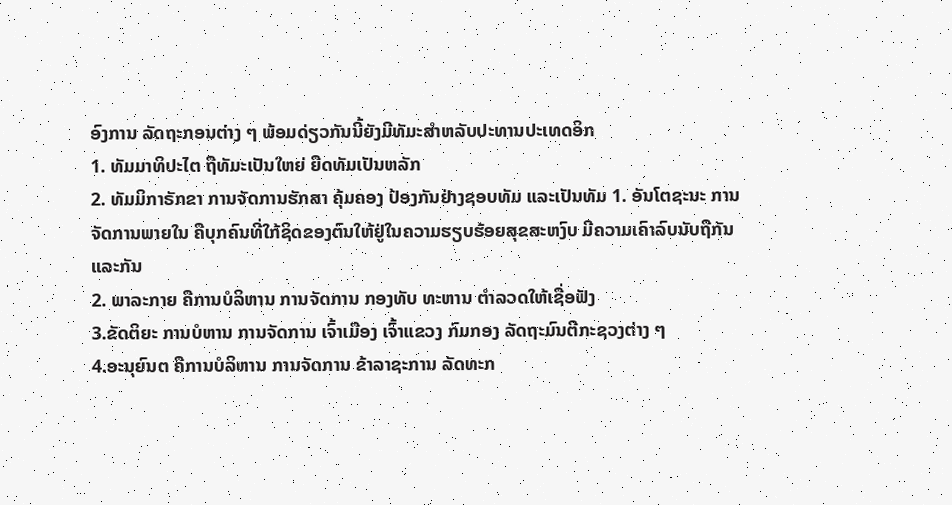ອົງການ ລັດຖະກອນຕ່າງ ໆ ພ້ອມດ່ຽວກັນນີ້ຍັງມີທັມະສຳຫລັບປະທານປະເທດອິກ
1. ທັມມາທິປະໄຕ ຖືທັມະເປັນໃຫຍ່ ຍືດທັມເປັນຫລັກ
2. ທັມມິກາຣັກຂາ ການຈັດການຮັກສາ ຄຸ້ມຄອງ ປ້ອງກັນຢ່າງຊອບທັມ ແລະເປັນທັມ 1. ອັນໂຕຊະນະ ການຈັດການພາຍໃນ ຄືບຸກຄົນທີ່ໃກ້ຊິດຂອງຕົນໃຫ້ຢູ່ໃນຄວາມຮຽບຮ້ອຍສຸຂສະຫງົບ ມີຄວາມເຄົາລົບນັບຖືກັນແລະກັນ
2. ພາລະກາຍ ຄືການບໍລິຫານ ການຈັດການ ກອງທັບ ທະຫານ ຕຳລວດໃຫ້ເຊື່ອຟັງ
3.ຂັດຕິຍະ ການບໍຫານ ການຈັດການ ເຈົ້າເມືອງ ເຈົ້າແຂວງ ກົມກອງ ລັດຖະມົນຕີກະຊວງຕ່າງ ໆ
4.ອະນຸຍົນຕ ຄືການບໍລິຫານ ການຈັດການ ຂ້າລາຊະການ ລັດທະກ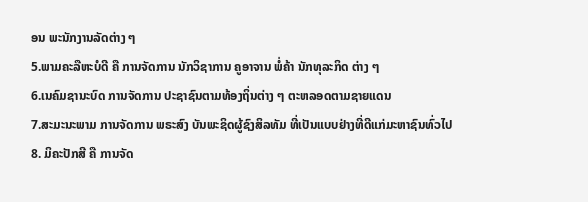ອນ ພະນັກງານລັດຕ່າງ ໆ
5.ພາມຄະລືຫະບໍດີ ຄື ການຈັດການ ນັກວິຊາການ ຄູອາຈານ ພໍ່ຄ້າ ນັກທຸລະກິດ ຕ່າງ ໆ
6.ເນຄົມຊານະບົດ ການຈັດການ ປະຊາຊົນຕາມທ້ອງຖິ່ນຕ່າງ ໆ ຕະຫລອດຕາມຊາຍແດນ
7.ສະມະນະພາມ ການຈັດການ ພຣະສົງ ບັນພະຊິດຜູ້ຊົງສິລທັມ ທີ່ເປັນແບບຢ່າງທີ່ດີແກ່ມະຫາຊົນທົ່ວໄປ
8. ມິຄະປັກສີ ຄື ການຈັດ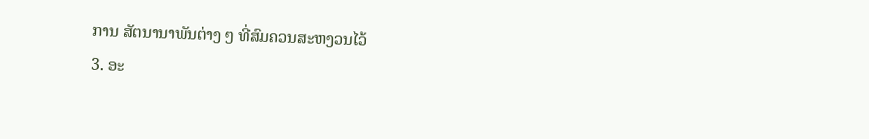ການ ສັຕນານາພັນຕ່າງ ໆ ທີ່ສົມຄວນສະຫງວນໄວ້
3. ອະ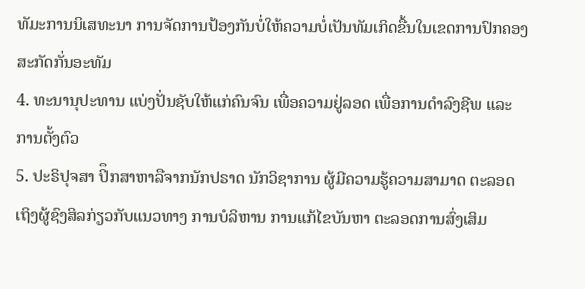ທັມະການນິເສທະນາ ການຈັດການປ້ອງກັນບໍ່ໃຫ້ຄວາມບໍ່ເປັນທັມເກິດຂື້ນໃນເຂດການປົກຄອງ ສະກັດກັ່ນອະທັມ
4. ທະນານຸປະທານ ແບ່ງປັ່ນຊັບໃຫ້ແກ່ຄົນຈົນ ເພື່ອຄວາມຢູ່ລອດ ເພື່ອການດຳລົງຊີພ ແລະການຕັ້ງຕົວ
5. ປະຣິປຸຈສາ ປິຶກສາຫາລືຈາກນັກປຣາດ ນັກວິຊາການ ຜູ້ມີຄວາມຮູ້ຄວາມສາມາດ ຕະລອດເຖິງຜູ້ຊົງສິລກ່ຽວກັບແນວທາງ ການບໍລິຫານ ການແກ້ໄຂບັນຫາ ຕະລອດການສົ່ງເສິມ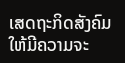ເສດຖະກິດສັງຄົມໃຫ້ມີຄວາມຈະ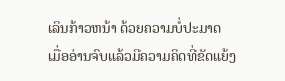ເລິນກ້າວຫນ້າ ດ້ວຍຄວາມບໍ່ປະມາດ
ເມື່ອອ່ານຈົບແລ້ວມີຄວາມຄິດທີ່ຂັດແຍ້ງ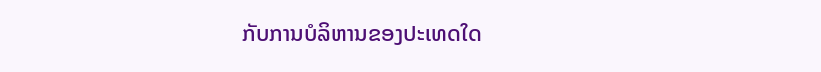ກັບການບໍລິຫານຂອງປະເທດໃດ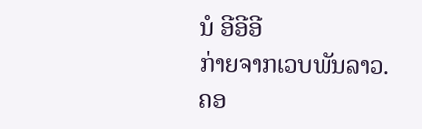ນໍ ອີອີອີ
ກ່າຍຈາກເວບພັນລາວ.ຄອ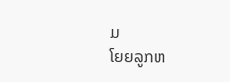ມ
ໂຍຍລູກຫ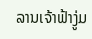ລານເຈ້າຟ້າງູ່ມ